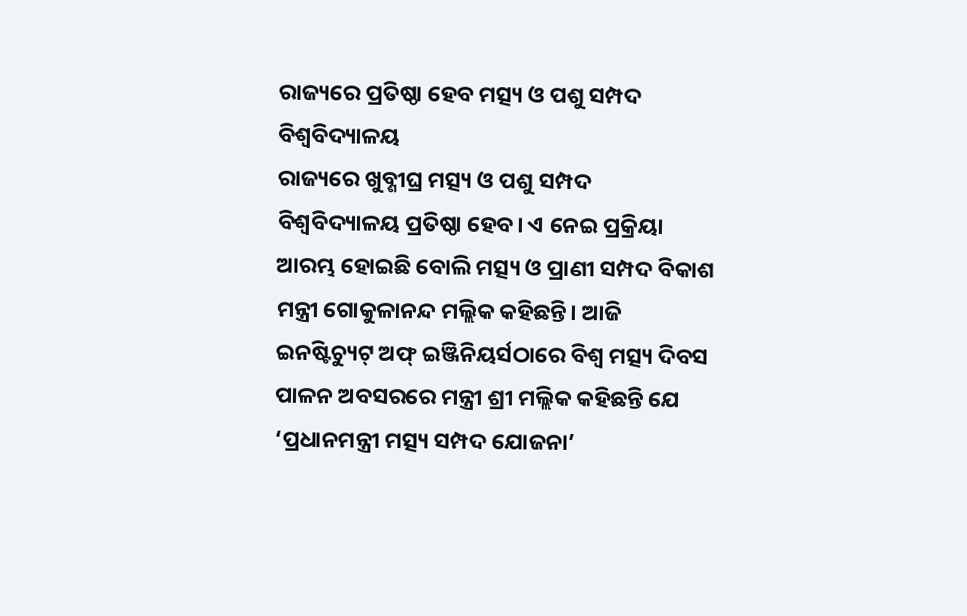ରାଜ୍ୟରେ ପ୍ରତିଷ୍ଠା ହେବ ମତ୍ସ୍ୟ ଓ ପଶୁ ସମ୍ପଦ ବିଶ୍ୱବିଦ୍ୟାଳୟ
ରାଜ୍ୟରେ ଖୁବ୍ଶୀଘ୍ର ମତ୍ସ୍ୟ ଓ ପଶୁ ସମ୍ପଦ ବିଶ୍ୱବିଦ୍ୟାଳୟ ପ୍ରତିଷ୍ଠା ହେବ। ଏ ନେଇ ପ୍ରକ୍ରିୟା ଆରମ୍ଭ ହୋଇଛି ବୋଲି ମତ୍ସ୍ୟ ଓ ପ୍ରାଣୀ ସମ୍ପଦ ବିକାଶ ମନ୍ତ୍ରୀ ଗୋକୁଳାନନ୍ଦ ମଲ୍ଲିକ କହିଛନ୍ତି। ଆଜି ଇନଷ୍ଟିଚ୍ୟୁଟ୍ ଅଫ୍ ଇଞ୍ଜିନିୟର୍ସଠାରେ ବିଶ୍ବ ମତ୍ସ୍ୟ ଦିବସ ପାଳନ ଅବସରରେ ମନ୍ତ୍ରୀ ଶ୍ରୀ ମଲ୍ଲିକ କହିଛନ୍ତି ଯେ ‘ପ୍ରଧାନମନ୍ତ୍ରୀ ମତ୍ସ୍ୟ ସମ୍ପଦ ଯୋଜନା’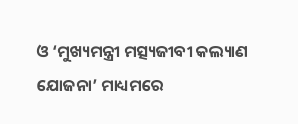ଓ ‘ମୁଖ୍ୟମନ୍ତ୍ରୀ ମତ୍ସ୍ୟଜୀବୀ କଲ୍ୟାଣ ଯୋଜନା’ ମାଧ୍ୟମରେ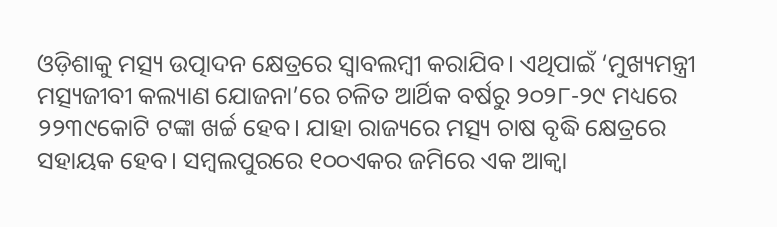ଓଡ଼ିଶାକୁ ମତ୍ସ୍ୟ ଉତ୍ପାଦନ କ୍ଷେତ୍ରରେ ସ୍ବାବଲମ୍ବୀ କରାଯିବ। ଏଥିପାଇଁ ‘ମୁଖ୍ୟମନ୍ତ୍ରୀ ମତ୍ସ୍ୟଜୀବୀ କଲ୍ୟାଣ ଯୋଜନା’ରେ ଚଳିତ ଆର୍ଥିକ ବର୍ଷରୁ ୨୦୨୮-୨୯ ମଧ୍ୟରେ ୨୨୩୯କୋଟି ଟଙ୍କା ଖର୍ଚ୍ଚ ହେବ। ଯାହା ରାଜ୍ୟରେ ମତ୍ସ୍ୟ ଚାଷ ବୃଦ୍ଧି କ୍ଷେତ୍ରରେ ସହାୟକ ହେବ। ସମ୍ବଲପୁରରେ ୧୦୦ଏକର ଜମିରେ ଏକ ଆକ୍ବା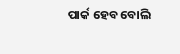ପାର୍କ ହେବ ବୋଲି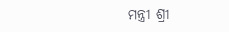ମନ୍ତ୍ରୀ ଶ୍ରୀ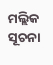ମଲ୍ଲିକ ସୂଚନା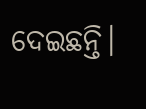ଦେଇଛନ୍ତି।